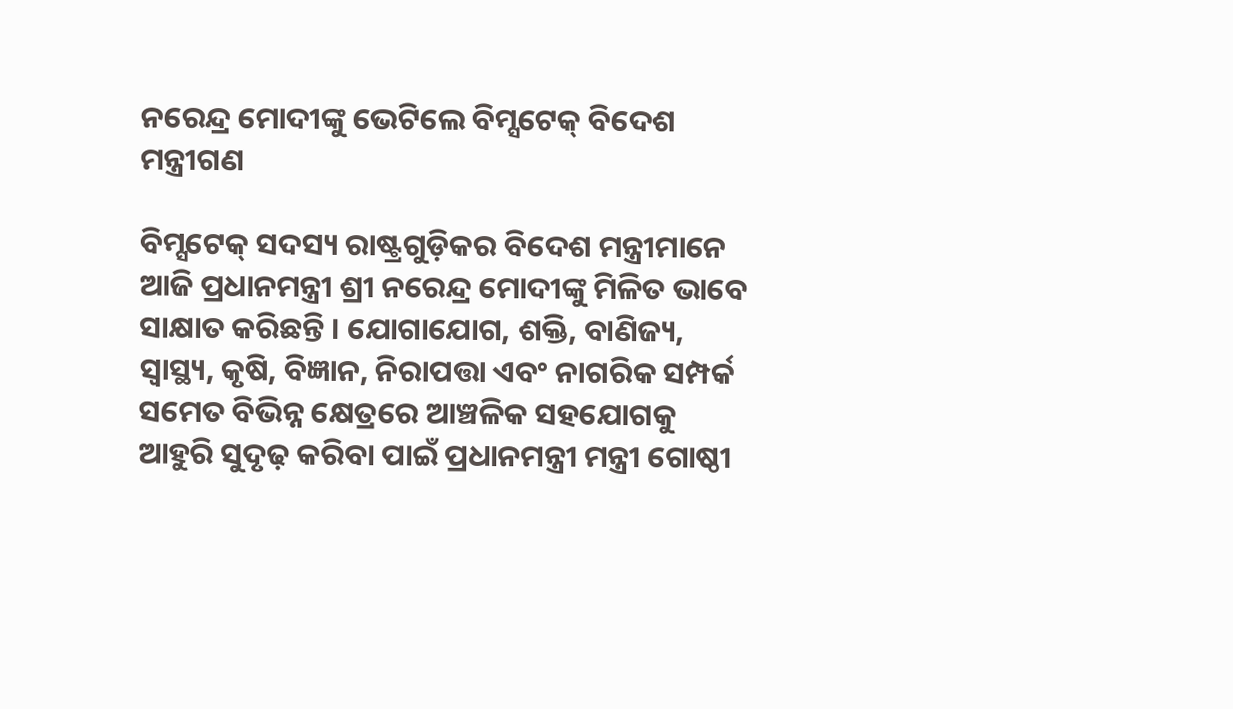ନରେନ୍ଦ୍ର ମୋଦୀଙ୍କୁ ଭେଟିଲେ ବିମ୍ସଟେକ୍ ବିଦେଶ ମନ୍ତ୍ରୀଗଣ

ବିମ୍ସଟେକ୍ ସଦସ୍ୟ ରାଷ୍ଟ୍ରଗୁଡ଼ିକର ବିଦେଶ ମନ୍ତ୍ରୀମାନେ ଆଜି ପ୍ରଧାନମନ୍ତ୍ରୀ ଶ୍ରୀ ନରେନ୍ଦ୍ର ମୋଦୀଙ୍କୁ ମିଳିତ ଭାବେ ସାକ୍ଷାତ କରିଛନ୍ତି । ଯୋଗାଯୋଗ, ଶକ୍ତି, ବାଣିଜ୍ୟ, ସ୍ୱାସ୍ଥ୍ୟ, କୃଷି, ବିଜ୍ଞାନ, ନିରାପତ୍ତା ଏବଂ ନାଗରିକ ସମ୍ପର୍କ ସମେତ ବିଭିନ୍ନ କ୍ଷେତ୍ରରେ ଆଞ୍ଚଳିକ ସହଯୋଗକୁ ଆହୁରି ସୁଦୃଢ଼ କରିବା ପାଇଁ ପ୍ରଧାନମନ୍ତ୍ରୀ ମନ୍ତ୍ରୀ ଗୋଷ୍ଠୀ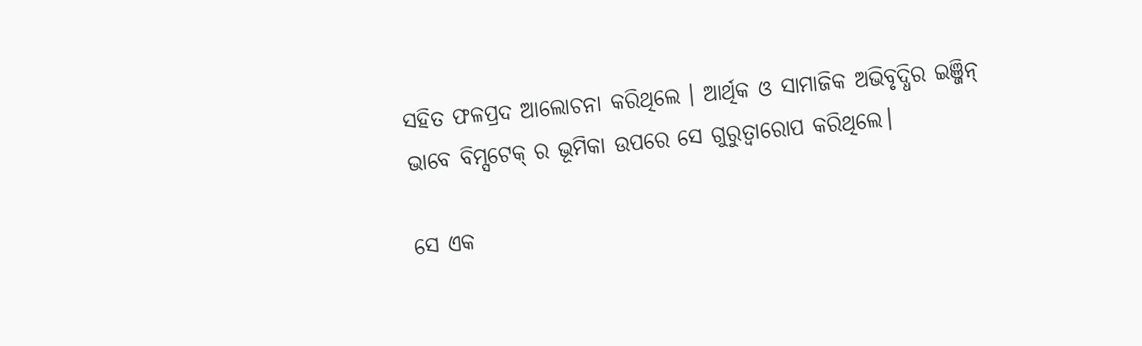ସହିତ ଫଳପ୍ରଦ ଆଲୋଚନା କରିଥିଲେ । ଆର୍ଥିକ ଓ ସାମାଜିକ ଅଭିବୃଦ୍ଧିର ଇଞ୍ଜିନ୍ ଭାବେ ବିମ୍ସଟେକ୍ ର ଭୂମିକା ଉପରେ ସେ ଗୁରୁତ୍ୱାରୋପ କରିଥିଲେ।

ସେ ଏକ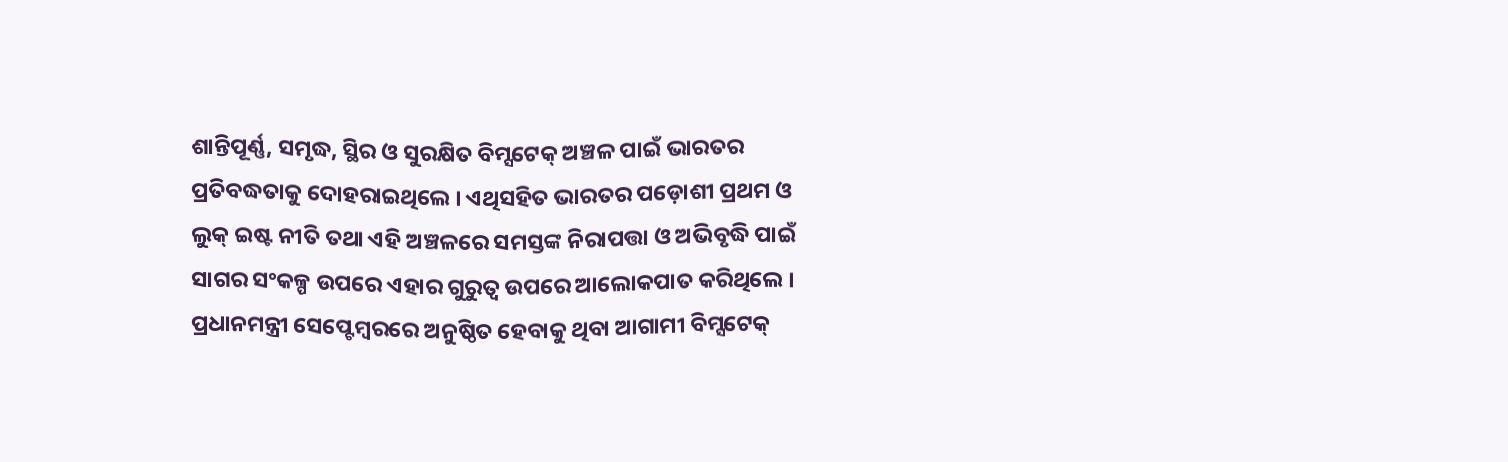ଶାନ୍ତିପୂର୍ଣ୍ଣ, ସମୃଦ୍ଧ, ସ୍ଥିର ଓ ସୁରକ୍ଷିତ ବିମ୍ସଟେକ୍ ଅଞ୍ଚଳ ପାଇଁ ଭାରତର ପ୍ରତିବଦ୍ଧତାକୁ ଦୋହରାଇଥିଲେ । ଏଥିସହିତ ଭାରତର ପଡ଼ୋଶୀ ପ୍ରଥମ ଓ ଲୁକ୍ ଇଷ୍ଟ ନୀତି ତଥା ଏହି ଅଞ୍ଚଳରେ ସମସ୍ତଙ୍କ ନିରାପତ୍ତା ଓ ଅଭିବୃଦ୍ଧି ପାଇଁ ସାଗର ସଂକଳ୍ପ ଉପରେ ଏହାର ଗୁରୁତ୍ୱ ଉପରେ ଆଲୋକପାତ କରିଥିଲେ । ପ୍ରଧାନମନ୍ତ୍ରୀ ସେପ୍ଟେମ୍ବରରେ ଅନୁଷ୍ଠିତ ହେବାକୁ ଥିବା ଆଗାମୀ ବିମ୍ସଟେକ୍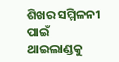ଶିଖର ସମ୍ମିଳନୀ ପାଇଁ ଥାଇଲାଣ୍ଡକୁ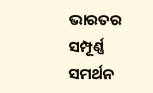ଭାରତର ସମ୍ପୂର୍ଣ୍ଣ ସମର୍ଥନ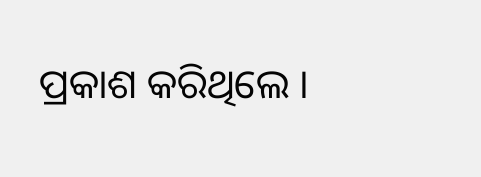ପ୍ରକାଶ କରିଥିଲେ ।